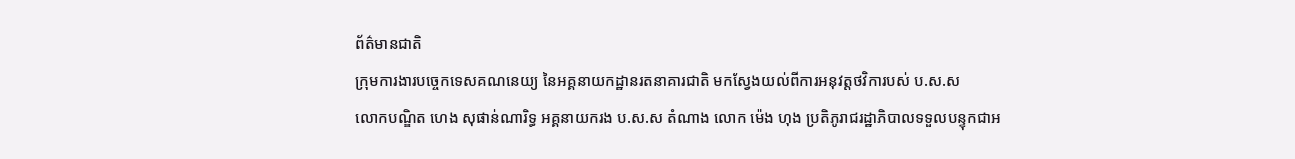ព័ត៌មានជាតិ
ក្រុមការងារបច្ចេកទេសគណនេយ្យ នៃអគ្គនាយកដ្ឋានរតនាគារជាតិ មកស្វែងយល់ពីការអនុវត្តថវិការបស់ ប.ស.ស
លោកបណ្ឌិត ហេង សុផាន់ណារិទ្ធ អគ្គនាយករង ប.ស.ស តំណាង លោក ម៉េង ហុង ប្រតិភូរាជរដ្ឋាភិបាលទទួលបន្ទុកជាអ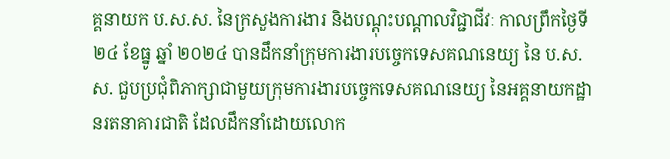គ្គនាយក ប.ស.ស. នៃក្រសួងការងារ និងបណ្ដុះបណ្ដាលវិជ្ជាជីវៈ កាលព្រឹកថ្ងៃទី ២៤ ខែធ្នូ ឆ្នាំ ២០២៤ បានដឹកនាំក្រុមការងារបច្ចេកទេសគណនេយ្យ នៃ ប.ស.ស. ជួបប្រជុំពិភាក្សាជាមួយក្រុមការងារបច្ចេកទេសគណនេយ្យ នៃអគ្គនាយកដ្ឋានរតនាគារជាតិ ដែលដឹកនាំដោយលោក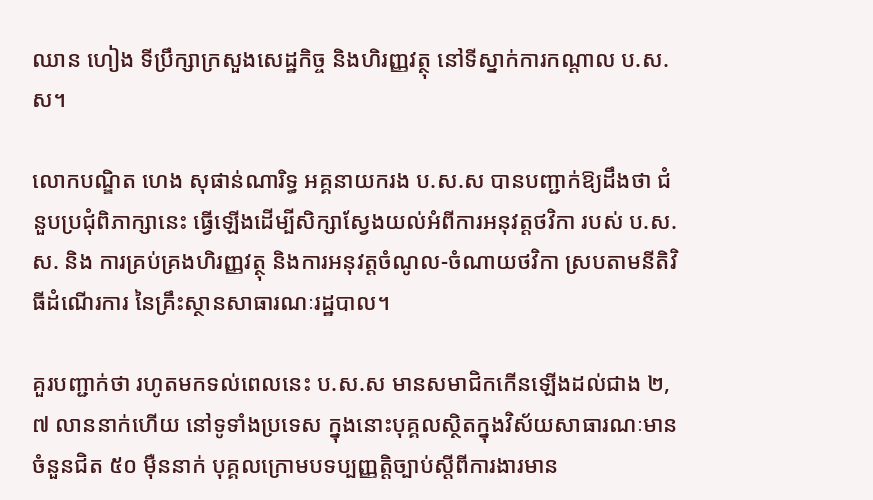ឈាន ហៀង ទីប្រឹក្សាក្រសួងសេដ្ឋកិច្ច និងហិរញ្ញវត្ថុ នៅទីស្នាក់ការកណ្ដាល ប.ស.ស។

លោកបណ្ឌិត ហេង សុផាន់ណារិទ្ធ អគ្គនាយករង ប.ស.ស បានបញ្ជាក់ឱ្យដឹងថា ជំនួបប្រជុំពិភាក្សានេះ ធ្វើឡើងដើម្បីសិក្សាស្វែងយល់អំពីការអនុវត្តថវិកា របស់ ប.ស.ស. និង ការគ្រប់គ្រងហិរញ្ញវត្ថុ និងការអនុវត្តចំណូល-ចំណាយថវិកា ស្របតាមនីតិវិធីដំណើរការ នៃគ្រឹះស្ថានសាធារណៈរដ្ឋបាល។

គួរបញ្ជាក់ថា រហូតមកទល់ពេលនេះ ប.ស.ស មានសមាជិកកើនឡើងដល់ជាង ២,៧ លាននាក់ហើយ នៅទូទាំងប្រទេស ក្នុងនោះបុគ្គលស្ថិតក្នុងវិស័យសាធារណៈមានចំនួនជិត ៥០ ម៉ឺននាក់ បុគ្គលក្រោមបទប្បញ្ញត្តិច្បាប់ស្ដីពីការងារមាន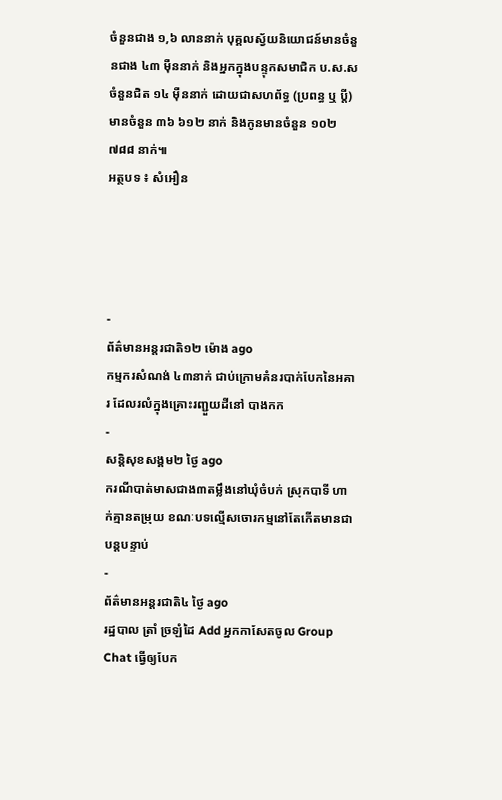ចំនួនជាង ១,៦ លាននាក់ បុគ្គលស្វ័យនិយោជន៍មានចំនួនជាង ៤៣ ម៉ឺននាក់ និងអ្នកក្នុងបន្ទុកសមាជិក ប.ស.ស ចំនួនជិត ១៤ ម៉ឺននាក់ ដោយជាសហព័ទ្ធ (ប្រពន្ធ ឬ ប្តី) មានចំនួន ៣៦ ៦១២ នាក់ និងកូនមានចំនួន ១០២ ៧៨៨ នាក់៕
អត្ថបទ ៖ សំអឿន




-
ព័ត៌មានអន្ដរជាតិ១២ ម៉ោង ago
កម្មករសំណង់ ៤៣នាក់ ជាប់ក្រោមគំនរបាក់បែកនៃអគារ ដែលរលំក្នុងគ្រោះរញ្ជួយដីនៅ បាងកក
-
សន្តិសុខសង្គម២ ថ្ងៃ ago
ករណីបាត់មាសជាង៣តម្លឹងនៅឃុំចំបក់ ស្រុកបាទី ហាក់គ្មានតម្រុយ ខណៈបទល្មើសចោរកម្មនៅតែកើតមានជាបន្តបន្ទាប់
-
ព័ត៌មានអន្ដរជាតិ៤ ថ្ងៃ ago
រដ្ឋបាល ត្រាំ ច្រឡំដៃ Add អ្នកកាសែតចូល Group Chat ធ្វើឲ្យបែក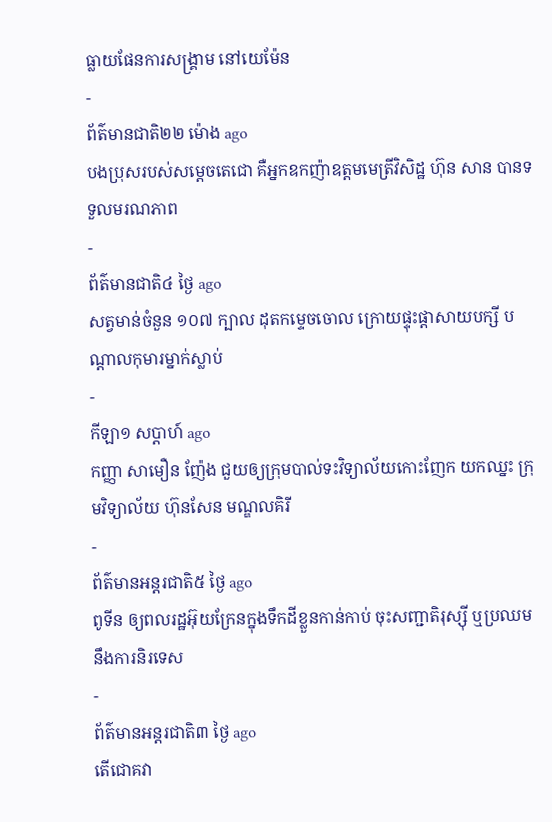ធ្លាយផែនការសង្គ្រាម នៅយេម៉ែន
-
ព័ត៌មានជាតិ២២ ម៉ោង ago
បងប្រុសរបស់សម្ដេចតេជោ គឺអ្នកឧកញ៉ាឧត្តមមេត្រីវិសិដ្ឋ ហ៊ុន សាន បានទទួលមរណភាព
-
ព័ត៌មានជាតិ៤ ថ្ងៃ ago
សត្វមាន់ចំនួន ១០៧ ក្បាល ដុតកម្ទេចចោល ក្រោយផ្ទុះផ្ដាសាយបក្សី បណ្តាលកុមារម្នាក់ស្លាប់
-
កីឡា១ សប្តាហ៍ ago
កញ្ញា សាមឿន ញ៉ែង ជួយឲ្យក្រុមបាល់ទះវិទ្យាល័យកោះញែក យកឈ្នះ ក្រុមវិទ្យាល័យ ហ៊ុនសែន មណ្ឌលគិរី
-
ព័ត៌មានអន្ដរជាតិ៥ ថ្ងៃ ago
ពូទីន ឲ្យពលរដ្ឋអ៊ុយក្រែនក្នុងទឹកដីខ្លួនកាន់កាប់ ចុះសញ្ជាតិរុស្ស៊ី ឬប្រឈមនឹងការនិរទេស
-
ព័ត៌មានអន្ដរជាតិ៣ ថ្ងៃ ago
តើជោគវា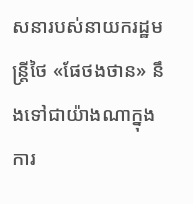សនារបស់នាយករដ្ឋមន្ត្រីថៃ «ផែថងថាន» នឹងទៅជាយ៉ាងណាក្នុងការ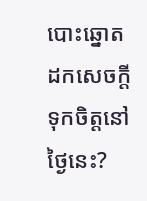បោះឆ្នោតដកសេចក្តីទុកចិត្តនៅថ្ងៃនេះ?